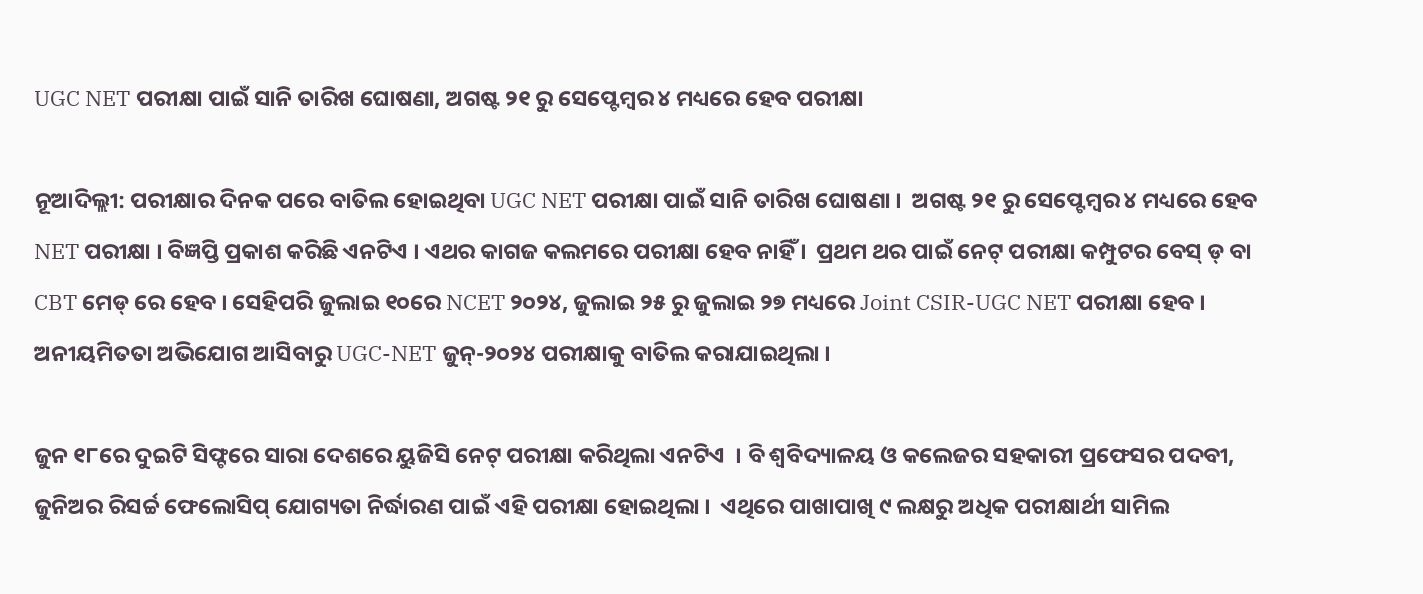UGC NET ପରୀକ୍ଷା ପାଇଁ ସାନି ତାରିଖ ଘୋଷଣା, ଅଗଷ୍ଟ ୨୧ ରୁ ସେପ୍ଟେମ୍ବର ୪ ମଧ୍ୟରେ ହେବ ପରୀକ୍ଷା

ନୂଆଦିଲ୍ଲୀ: ପରୀକ୍ଷାର ଦିନକ ପରେ ବାତିଲ ହୋଇଥିବା UGC NET ପରୀକ୍ଷା ପାଇଁ ସାନି ତାରିଖ ଘୋଷଣା ।  ଅଗଷ୍ଟ ୨୧ ରୁ ସେପ୍ଟେମ୍ବର ୪ ମଧ୍ୟରେ ହେବ NET ପରୀକ୍ଷା । ବିଜ୍ଞପ୍ତି ପ୍ରକାଶ କରିଛି ଏନଟିଏ । ଏଥର କାଗଜ କଲମରେ ପରୀକ୍ଷା ହେବ ନାହିଁ ।  ପ୍ରଥମ ଥର ପାଇଁ ନେଟ୍ ପରୀକ୍ଷା କମ୍ପୁଟର ବେସ୍ ଡ୍ ବା CBT ମେଡ୍ ରେ ହେବ । ସେହିପରି ଜୁଲାଇ ୧୦ରେ NCET ୨୦୨୪, ଜୁଲାଇ ୨୫ ରୁ ଜୁଲାଇ ୨୭ ମଧ୍ୟରେ Joint CSIR-UGC NET ପରୀକ୍ଷା ହେବ ।  ଅନୀୟମିତତା ଅଭିଯୋଗ ଆସିବାରୁ UGC-NET ଜୁନ୍-୨୦୨୪ ପରୀକ୍ଷାକୁ ବାତିଲ କରାଯାଇଥିଲା ।

ଜୁନ ୧୮ରେ ଦୁଇଟି ସିଫ୍ଟରେ ସାରା ଦେଶରେ ୟୁଜିସି ନେଟ୍ ପରୀକ୍ଷା କରିଥିଲା ଏନଟିଏ  । ବି ଶ୍ୱବିଦ୍ୟାଳୟ ଓ କଲେଜର ସହକାରୀ ପ୍ରଫେସର ପଦବୀ, ଜୁନିଅର ରିସର୍ଚ୍ଚ ଫେଲୋସିପ୍ ଯୋଗ୍ୟତା ନିର୍ଦ୍ଧାରଣ ପାଇଁ ଏହି ପରୀକ୍ଷା ହୋଇଥିଲା ।  ଏଥିରେ ପାଖାପାଖି ୯ ଲକ୍ଷରୁ ଅଧିକ ପରୀକ୍ଷାର୍ଥୀ ସାମିଲ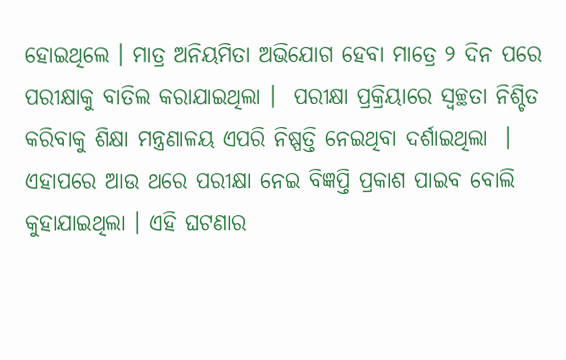ହୋଇଥିଲେ । ମାତ୍ର ଅନିୟମିତା ଅଭିଯୋଗ ହେବା ମାତ୍ରେ ୨ ଦିନ ପରେ ପରୀକ୍ଷାକୁ ବାତିଲ କରାଯାଇଥିଲା ।  ପରୀକ୍ଷା ପ୍ରକ୍ରିୟାରେ ସ୍ୱଚ୍ଛତା ନିଶ୍ଚିତ କରିବାକୁ ଶିକ୍ଷା ମନ୍ତ୍ରଣାଳୟ ଏପରି ନିଷ୍ପତ୍ତି ନେଇଥିବା ଦର୍ଶାଇଥିଲା  ।  ଏହାପରେ ଆଉ ଥରେ ପରୀକ୍ଷା ନେଇ ବିଜ୍ଞପ୍ତି ପ୍ରକାଶ ପାଇବ ବୋଲି କୁହାଯାଇଥିଲା । ଏହି ଘଟଣାର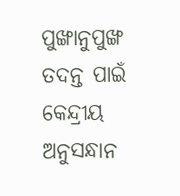ପୁଙ୍ଖାନୁପୁଙ୍ଖ ତଦନ୍ତ ପାଇଁ କେନ୍ଦ୍ରୀୟ ଅନୁସନ୍ଧାନ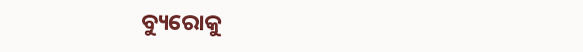ବ୍ୟୁରୋକୁ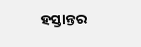ହସ୍ତାନ୍ତର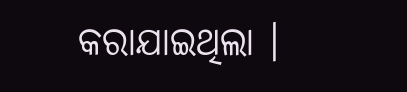କରାଯାଇଥିଲା ।